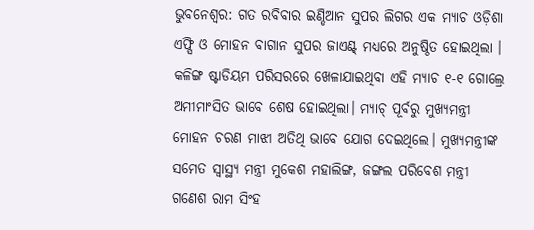ଭୁବନେଶ୍ୱର: ଗତ ରବିବାର ଇଣ୍ଡିଆନ ସୁପର ଲିଗର ଏକ ମ୍ୟାଚ ଓଡ଼ିଶା ଏଫ୍ସି ଓ ମୋହନ ବାଗାନ ସୁପର ଜାଏଣ୍ଟ୍ ମଧ୍ୟରେ ଅନୁଷ୍ଠିତ ହୋଇଥିଲା । କଳିଙ୍ଗ ଷ୍ଟାଡିୟମ ପରିସରରେ ଖେଳାଯାଇଥିବା ଏହି ମ୍ୟାଚ ୧-୧ ଗୋଲ୍ରେ ଅମୀମାଂସିତ ଭାବେ ଶେଷ ହୋଇଥିଲା। ମ୍ୟାଚ୍ ପୂର୍ବରୁ ମୁଖ୍ୟମନ୍ତ୍ରୀ ମୋହନ ଚରଣ ମାଝୀ ଅତିଥି ଭାବେ ଯୋଗ ଦେଇଥିଲେ। ମୁଖ୍ୟମନ୍ତ୍ରୀଙ୍କ ସମେତ ସ୍ବାସ୍ଥ୍ୟ ମନ୍ତ୍ରୀ ମୁକେଶ ମହାଲିଙ୍ଗ, ଜଙ୍ଗଲ ପରିବେଶ ମନ୍ତ୍ରୀ ଗଣେଶ ରାମ ସିଂହ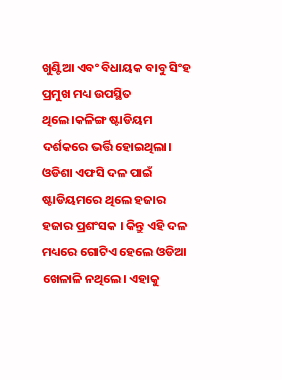ଖୁଣ୍ଟିଆ ଏବଂ ବିଧାୟକ ବାବୁ ସିଂହ ପ୍ରମୁଖ ମଧ୍ୟ ଉପସ୍ଥିତ ଥିଲେ।କଳିଙ୍ଗ ଷ୍ଟାଡିୟମ ଦର୍ଶକରେ ଭର୍ତ୍ତି ହୋଇଥିଲା। ଓଡିଶା ଏଫସି ଦଳ ପାଇଁ ଷ୍ଟାଡିୟମରେ ଥିଲେ ହଜାର ହଜାର ପ୍ରଶଂସକ । କିନ୍ତୁ ଏହି ଦଳ ମଧ୍ୟରେ ଗୋଟିଏ ହେଲେ ଓଡିଆ ଖେଳାଳି ନଥିଲେ। ଏହାକୁ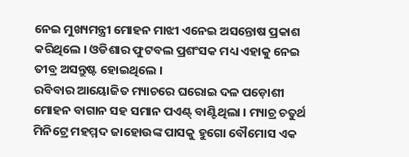ନେଇ ମୁଖ୍ୟମନ୍ତ୍ରୀ ମୋହନ ମାଝୀ ଏନେଇ ଅସନ୍ତୋଷ ପ୍ରକାଶ କରିଥିଲେ । ଓଡିଶାର ଫୁଟବଲ ପ୍ରଶଂସକ ମଧ୍ୟ ଏହାକୁ ନେଇ ତୀବ୍ର ଅସନ୍ତୁଷ୍ଟ ହୋଇଥିଲେ ।
ରବିବାର ଆୟୋଜିତ ମ୍ୟାଚରେ ଘରୋଇ ଦଳ ପଡ଼ୋଶୀ ମୋହନ ବାଗାନ ସହ ସମାନ ପଏଣ୍ଟ୍ ବାଣ୍ଟିଥିଲା । ମ୍ୟାଚ୍ର ଚତୁର୍ଥ ମିନିଟ୍ରେ ମହମ୍ମଦ ଜାହୋଉଙ୍କ ପାସକୁ ହୁଗୋ ବୌମୋସ ଏକ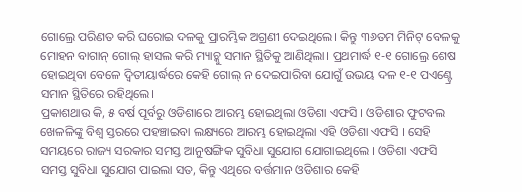ଗୋଲ୍ରେ ପରିଣତ କରି ଘରୋଇ ଦଳକୁ ପ୍ରାରମ୍ଭିକ ଅଗ୍ରଣୀ ଦେଇଥିଲେ। କିନ୍ତୁ ୩୬ତମ ମିନିଟ୍ ବେଳକୁ ମୋହନ ବାଗାନ୍ ଗୋଲ୍ ହାସଲ କରି ମ୍ୟାଚ୍କୁ ସମାନ ସ୍ଥିତିକୁ ଆଣିଥିଲା। ପ୍ରଥମାର୍ଦ୍ଧ ୧-୧ ଗୋଲ୍ରେ ଶେଷ ହୋଇଥିବା ବେଳେ ଦ୍ବିତୀୟାର୍ଦ୍ଧରେ କେହି ଗୋଲ୍ ନ ଦେଇପାରିବା ଯୋଗୁଁ ଉଭୟ ଦଳ ୧-୧ ପଏଣ୍ଟ୍ରେ ସମାନ ସ୍ଥିତିରେ ରହିଥିଲେ।
ପ୍ରକାଶଥାଉ କି, ୫ ବର୍ଷ ପୂର୍ବରୁ ଓଡିଶାରେ ଆରମ୍ଭ ହୋଇଥିଲା ଓଡିଶା ଏଫସି । ଓଡିଶାର ଫୁଟବଲ ଖେଳଳିଙ୍କୁ ବିଶ୍ୱ ସ୍ତରରେ ପହଞ୍ଚାଇବା ଲକ୍ଷ୍ୟରେ ଆରମ୍ଭ ହୋଇଥିଲା ଏହି ଓଡିଶା ଏଫସି । ସେହି ସମୟରେ ରାଜ୍ୟ ସରକାର ସମସ୍ତ ଆନୁଷଙ୍ଗିକ ସୁବିଧା ସୁଯୋଗ ଯୋଗାଇଥିଲେ । ଓଡିଶା ଏଫସି ସମସ୍ତ ସୁବିଧା ସୁଯୋଗ ପାଇଲା ସତ, କିନ୍ତୁ ଏଥିରେ ବର୍ତ୍ତମାନ ଓଡିଶାର କେହି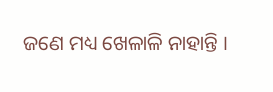ଜଣେ ମଧ୍ୟ ଖେଳାଳି ନାହାନ୍ତି ।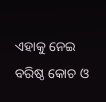ଏହାକୁ ନେଇ ବରିଷ୍ଠ କୋଚ ଓ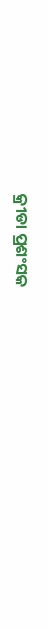କ୍ରୀଡା ପ୍ରଶଂସକ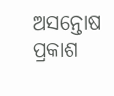ଅସନ୍ତୋଷ ପ୍ରକାଶ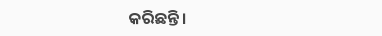କରିଛନ୍ତି।